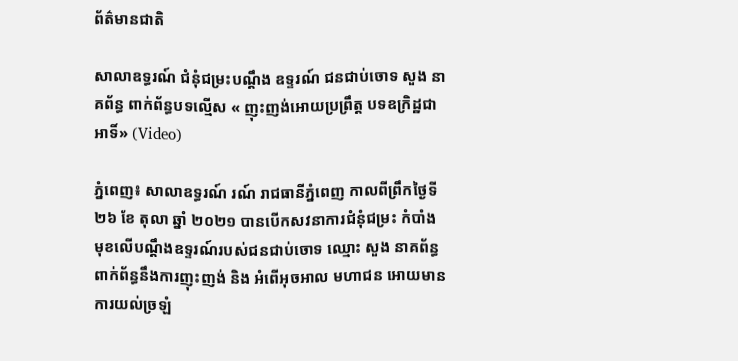ព័ត៌មានជាតិ

សាលាឧទ្ធរណ៍ ជំនុំជម្រះបណ្តឹង ឧទ្ទរណ៍ ជនជាប់ចោទ សួង នាគព័ន្ធ ពាក់ព័ន្ធបទល្មើស « ញុះញង់អោយប្រព្រឹត្ត បទឧក្រិដ្ឋជាអាទិ៍» (Video)

ភ្នំពេញ៖ សាលាឧទ្ធរណ៍ រណ៍ រាជធានីភ្នំពេញ កាលពីព្រឹកថ្ងៃទី ២៦ ខែ តុលា ឆ្នាំ ២០២១ បានបើកសវនាការជំនុំជម្រះ កំបាំងមុខលើបណ្តឹងឧទ្ទរណ៍របស់ជនជាប់ចោទ ឈ្មោះ សួង នាគព័ន្ធ ពាក់ព័ន្ធនឹងការញុះញង់ និង អំពើអុចអាល មហាជន អោយមានការយល់ច្រឡំ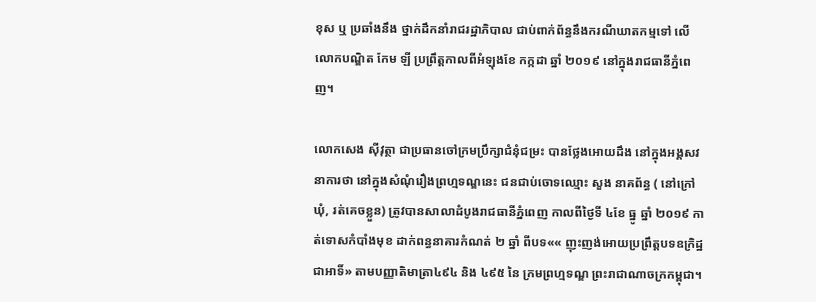ខុស ឬ ប្រឆាំងនឹង ថ្នាក់ដឹកនាំរាជរដ្ឋាភិបាល ជាប់ពាក់ព័ន្ធនឹងករណីឃាតកម្មទៅ លើលោកបណ្ឌិត កែម ឡី ប្រព្រឹត្តកាលពីអំឡុងខែ កក្កដា ឆ្នាំ ២០១៩ នៅក្នុងរាជធានីភ្នំពេញ។

លោកសេង ស៊ីវុត្ថា ជាប្រធានចៅក្រមប្រឹក្សាជំនុំជម្រះ បានថ្លែងអោយដឹង នៅក្នុងអង្គសវនាការថា នៅក្នុងសំណុំរឿងព្រហ្មទណ្ឌនេះ ជនជាប់ចោទឈ្មោះ សួង នាគព័ន្ធ ( នៅក្រៅឃុំ, រត់គេចខ្លួន) ត្រូវបានសាលាដំបូងរាជធានីភ្នំពេញ កាលពីថ្ងៃទី ៤ខែ ធ្នូ ឆ្នាំ ២០១៩ កាត់ទោសកំបាំងមុខ ដាក់ពន្ធនាគារកំណត់ ២ ឆ្នាំ ពីបទ«« ញុះញង់អោយប្រព្រឹត្តបទឧក្រិដ្ឋជាអាទិ៍» តាមបញ្ញាតិមាត្រា៤៩៤ និង ៤៩៥ នៃ ក្រមព្រហ្មទណ្ឌ ព្រះរាជាណាចក្រកម្ពុជា។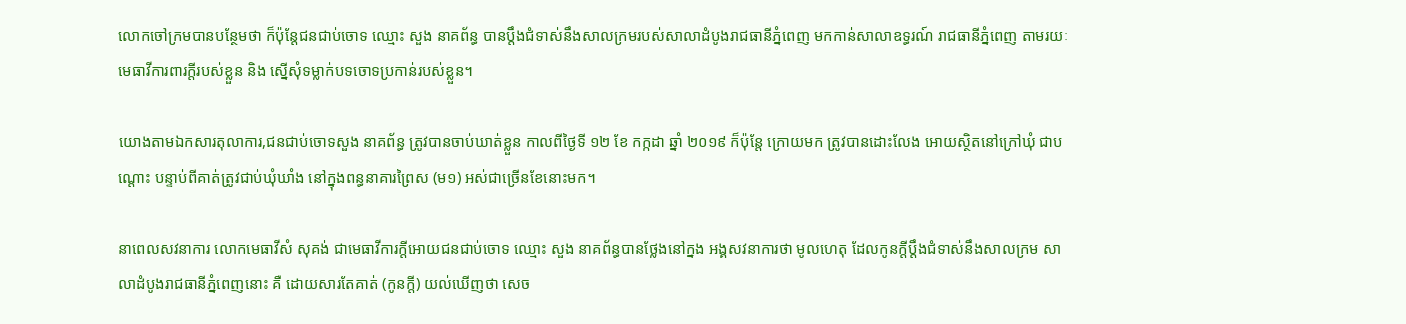លោកចៅក្រមបានបន្ថែមថា ក៏ប៉ុន្តែជនជាប់ចោទ ឈ្មោះ សួង នាគព័ន្ធ បានប្តឹងជំទាស់នឹងសាលក្រមរបស់សាលាដំបូងរាជធានីភ្នំពេញ មកកាន់សាលាឧទ្ធរណ៍ រាជធានីភ្នំពេញ តាមរយៈមេធាវីការពារក្តីរបស់ខ្លួន និង ស្នើសុំទម្លាក់បទចោទប្រកាន់របស់ខ្លួន។

យោងតាមឯកសារតុលាការ,ជនជាប់ចោទសួង នាគព័ន្ធ ត្រូវបានចាប់ឃាត់ខ្លួន កាលពីថ្ងៃទី ១២ ខែ កក្កដា ឆ្នាំ ២០១៩ ក៏ប៉ុន្តែ ក្រោយមក ត្រូវបានដោះលែង អោយស្ថិតនៅក្រៅឃុំ ជាបណ្តោះ បន្ទាប់ពីគាត់ត្រូវជាប់ឃុំឃាំង នៅក្នុងពន្ធនាគារព្រៃស (ម១) អស់ជាច្រើនខែនោះមក។

នាពេលសវនាការ លោកមេធាវីសំ សុគង់ ជាមេធាវីការក្តីអោយជនជាប់ចោទ ឈ្មោះ សួង នាគព័ន្ធបានថ្លែងនៅក្នង អង្គសវនាការថា មូលហេតុ ដែលកូនក្តីប្តឹងជំទាស់នឹងសាលក្រម សាលាដំបូងរាជធានីភ្នំពេញនោះ គឺ ដោយសារតែគាត់ (កូនក្តី) យល់ឃើញថា សេច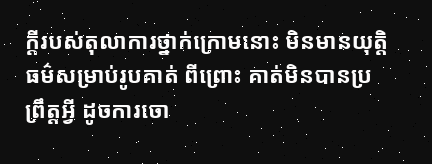ក្តីរបស់តុលាការថ្នាក់ក្រោមនោះ មិនមានយុតិ្តធម៌សម្រាប់រូបគាត់ ពីព្រោះ គាត់មិនបានប្រព្រឹត្តអ្វី ដូចការចោ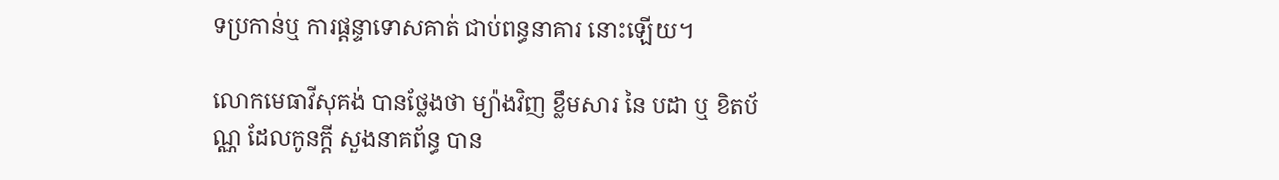ទប្រកាន់ឬ ការផ្តន្ទាទោសគាត់ ជាប់ពន្ធនាគារ នោះឡើយ។

លោកមេធាវីសុគង់ បានថ្លែងថា ម្យ៉ាងវិញ ខ្លឹមសារ នៃ បដា ឬ ខិតប័ណ្ណ ដែលកូនក្តី សួងនាគព័ន្ធ បាន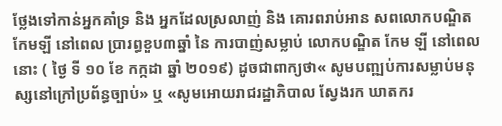ថ្លែងទៅកាន់អ្នកគាំទ្រ និង អ្នកដែលស្រលាញ់ និង គោរពរាប់អាន សពលោកបណ្ឌិត កែមឡី នៅពេល ប្រារព្ធខួប៣ឆ្នាំ នៃ ការបាញ់សម្លាប់ លោកបណ្ឌិត កែម ឡី នៅពេលនោះ ( ថ្ងៃ ទី ១០ ខែ កក្កដា ឆ្នាំ ២០១៩) ដូចជាពាក្យថា« សូមបញ្ឍប់ការសម្លាប់មនុស្សនៅក្រៅប្រព័ន្ធច្បាប់» ឬ «សូមអោយរាជរដ្ឋាភិបាល ស្វែងរក ឃាតករ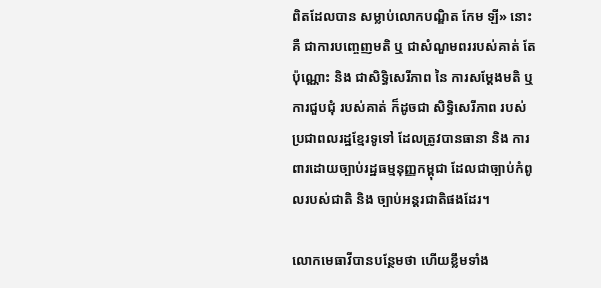ពិតដែលបាន សម្លាប់លោកបណ្ឌិត កែម ឡី» នោះ គឺ ជាការបញ្ចេញមតិ ឬ ជាសំណួមពររបស់គាត់ តែប៉ុណ្ណោះ និង ជាសិទ្ធិសេរីភាព នៃ ការសម្តែងមតិ ឬ ការជួបជុំ របស់គាត់ ក៏ដូចជា សិទ្ធិសេរីភាព របស់ប្រជាពលរដ្ឋខ្មែរទូទៅ ដែលត្រូវបានធានា និង ការពារដោយច្បាប់រដ្ឋធម្មនុញ្ញកម្ពុជា ដែលជាច្បាប់កំពូលរបស់ជាតិ និង ច្បាប់អន្តរជាតិផងដែរ។

លោកមេធាវីបានបន្ថែមថា ហើយខ្លឹមទាំង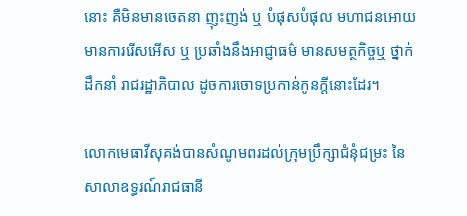នោះ គឺមិនមានចេតនា ញុះញង់ ឬ បំផុសបំផុល មហាជនអោយមានការរើសអើស ឬ ប្រឆាំងនឹងអាជ្ញាធម៌ មានសមត្ថកិច្ចឬ ថ្នាក់ដឹកនាំ រាជរដ្ឋាភិបាល ដូចការចោទប្រកាន់កូនក្តីនោះដែរ។

លោកមេធាវីសុគង់បានសំណូមពរដល់ក្រុមប្រឹក្សាជំនុំជម្រះ នៃ សាលាឧទ្ធរណ៍រាជធានី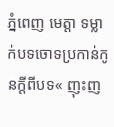ភ្នំពេញ មេត្តា ទម្លាក់បទចោទប្រកាន់កូនក្តីពីបទ« ញុះញ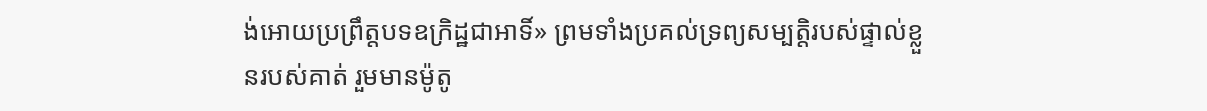ង់អោយប្រព្រឹត្តបទឧក្រិដ្ឋជាអាទិ៍» ព្រមទាំងប្រគល់ទ្រព្យសម្បត្តិរបស់ផ្ទាល់ខ្លួនរបស់គាត់ រួមមានម៉ូតូ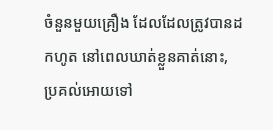ចំនួនមួយគ្រឿង ដែលដែលត្រូវបានដកហូត នៅពេលឃាត់ខ្លួនគាត់នោះ, ប្រគល់អោយទៅ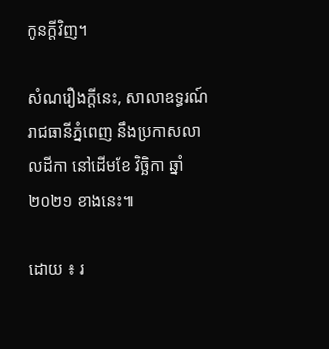កូនក្តីវិញ។

សំណរឿងក្តីនេះ, សាលាឧទ្ធរណ៍ រាជធានីភ្នំពេញ នឹងប្រកាសលាលដីកា នៅដើមខែ វិច្ឆិកា ឆ្នាំ ២០២១ ខាងនេះ៕

ដោយ ៖ រ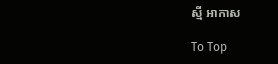ស្មី អាកាស

To Top